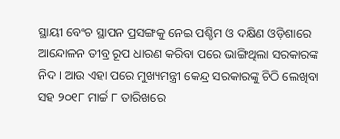ସ୍ଥାୟୀ ବେଂଚ ସ୍ଥାପନ ପ୍ରସଙ୍ଗକୁ ନେଇ ପଶ୍ଚିମ ଓ ଦକ୍ଷିଣ ଓଡ଼ିଶାରେ ଆନ୍ଦୋଳନ ତୀବ୍ର ରୂପ ଧାରଣ କରିବା ପରେ ଭାଙ୍ଗିଥିଲା ସରକାରଙ୍କ ନିଦ । ଆଉ ଏହା ପରେ ମୁଖ୍ୟମନ୍ତ୍ରୀ କେନ୍ଦ୍ର ସରକାରଙ୍କୁ ଚିଠି ଲେଖିବା ସହ ୨୦୧୮ ମାର୍ଚ୍ଚ ୮ ତାରିଖରେ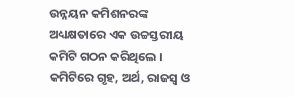ଉନ୍ନୟନ କମିଶନରଙ୍କ ଅଧ୍ୟକ୍ଷତାରେ ଏକ ଉଚ୍ଚସ୍ତରୀୟ କମିଟି ଗଠନ କରିଥିଲେ । କମିଟିରେ ଗୃହ, ଅର୍ଥ, ରାଜସ୍ୱ ଓ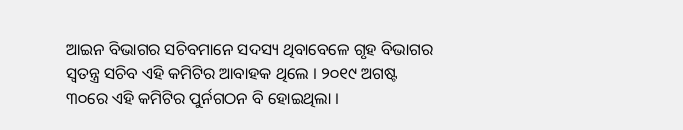ଆଇନ ବିଭାଗର ସଚିବମାନେ ସଦସ୍ୟ ଥିବାବେଳେ ଗୃହ ବିଭାଗର ସ୍ୱତନ୍ତ୍ର ସଚିବ ଏହି କମିଟିର ଆବାହକ ଥିଲେ । ୨୦୧୯ ଅଗଷ୍ଟ ୩୦ରେ ଏହି କମିଟିର ପୁର୍ନଗଠନ ବି ହୋଇଥିଲା ।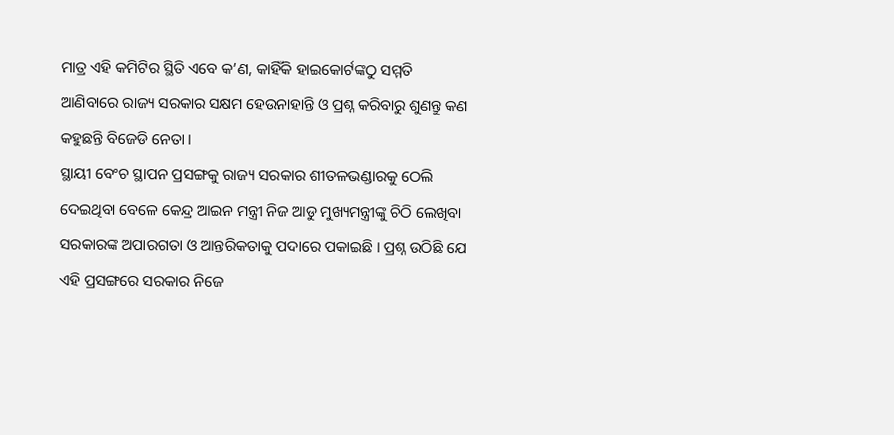ମାତ୍ର ଏହି କମିଟିର ସ୍ଥିତି ଏବେ କ’ଣ, କାହିଁକି ହାଇକୋର୍ଟଙ୍କଠୁ ସମ୍ମତି ଆଣିବାରେ ରାଜ୍ୟ ସରକାର ସକ୍ଷମ ହେଉନାହାନ୍ତି ଓ ପ୍ରଶ୍ନ କରିବାରୁ ଶୁଣନ୍ତୁ କଣ କହୁଛନ୍ତି ବିଜେଡି ନେତା ।
ସ୍ଥାୟୀ ବେଂଚ ସ୍ଥାପନ ପ୍ରସଙ୍ଗକୁ ରାଜ୍ୟ ସରକାର ଶୀତଳଭଣ୍ଡାରକୁ ଠେଲି ଦେଇଥିବା ବେଳେ କେନ୍ଦ୍ର ଆଇନ ମନ୍ତ୍ରୀ ନିଜ ଆଡୁ ମୁଖ୍ୟମନ୍ତ୍ରୀଙ୍କୁ ଚିଠି ଲେଖିବା ସରକାରଙ୍କ ଅପାରଗତା ଓ ଆନ୍ତରିକତାକୁ ପଦାରେ ପକାଇଛି । ପ୍ରଶ୍ନ ଉଠିଛି ଯେ ଏହି ପ୍ରସଙ୍ଗରେ ସରକାର ନିଜେ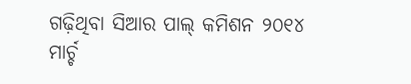ଗଢ଼ିଥିବା ସିଆର ପାଲ୍ କମିଶନ ୨୦୧୪ ମାର୍ଚ୍ଚ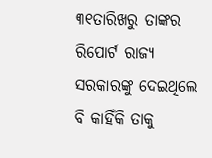୩୧ତାରିଖରୁ ତାଙ୍କର ରିପୋର୍ଟ ରାଜ୍ୟ ସରକାରଙ୍କୁ ଦେଇଥିଲେ ବି କାହିଁକି ତାକୁ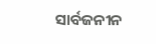ସାର୍ବଜନୀନ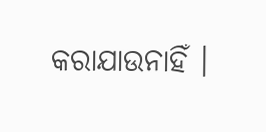କରାଯାଉନାହିଁ ।